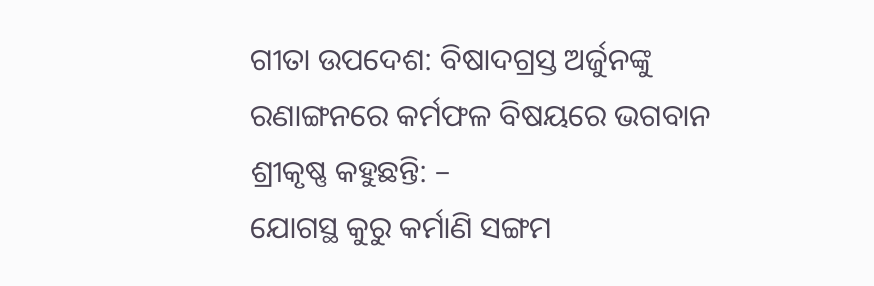ଗୀତା ଉପଦେଶ: ବିଷାଦଗ୍ରସ୍ତ ଅର୍ଜୁନଙ୍କୁ ରଣାଙ୍ଗନରେ କର୍ମଫଳ ବିଷୟରେ ଭଗବାନ ଶ୍ରୀକୃଷ୍ଣ କହୁଛନ୍ତି: –
ଯୋଗସ୍ଥ କୁରୁ କର୍ମାଣି ସଙ୍ଗମ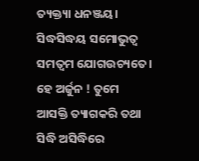ତ୍ୟକ୍ତ୍ୟା ଧନଞ୍ଜୟ। ସିଦ୍ଧସିଦ୍ଧୟ ସମୋଭୁତ୍ଵ ସମତ୍ୱମ ଯୋଗଉଚ୍ୟତେ।
ହେ ଅର୍ଜୁନ ! ତୁମେ ଆସକ୍ତି ତ୍ୟାଗକରି ତଥା ସିଦ୍ଧି ଅସିଦ୍ଧିରେ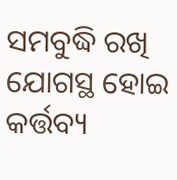ସମବୁଦ୍ଧି ରଖି ଯୋଗସ୍ଥ ହୋଇ କର୍ତ୍ତବ୍ୟ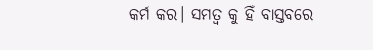କର୍ମ କର। ସମତ୍ୱ କୁ ହିଁ ବାସ୍ତବରେ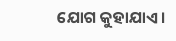ଯୋଗ କୁହାଯାଏ।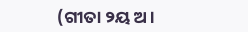(ଗୀତା ୨ୟ ଅ।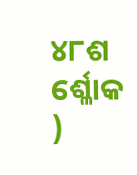୪୮ଶ ର୍ଶ୍ଳୋକ )